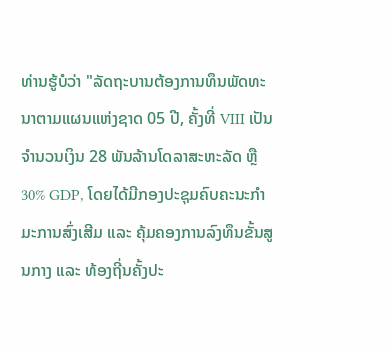ທ່ານຮູ້ບໍວ່າ "ລັດຖະບານຕ້ອງການທຶນພັດທະນາຕາມແຜນແຫ່ງຊາດ 05 ປີ, ຄັ້ງທີ່ VIII ເປັນຈຳນວນເງິນ 28 ພັນລ້ານໂດລາສະຫະລັດ ຫຼື 30% GDP, ໂດຍໄດ້ມີກອງປະຊຸມຄົບຄະນະກຳມະການສົ່ງເສີມ ແລະ ຄຸ້ມຄອງການລົງທຶນຂັ້ນສູນກາງ ແລະ ທ້ອງຖີ່ນຄັ້ງປະ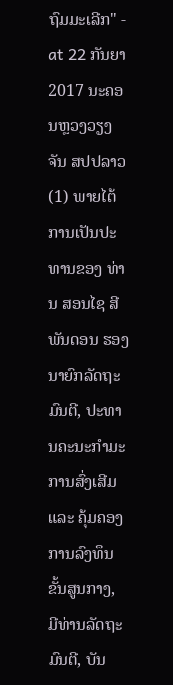ຖົມມະເລີກ" - at 22 ກັນຍາ 2017 ນະຄອນຫຼວງວຽງຈັນ ສປປລາວ
(1) ພາຍໄຕ້ການເປັນປະທານຂອງ ທ່ານ ສອນໄຊ ສີພັນດອນ ຮອງນາຍົກລັດຖະມົນຕີ, ປະທານຄະນະກຳມະການສົ່ງເສີມ ແລະ ຄຸ້ມຄອງການລົງທຶນ ຂັ້ນສູນກາງ, ມີທ່ານລັດຖະມົນຕີ, ບັນ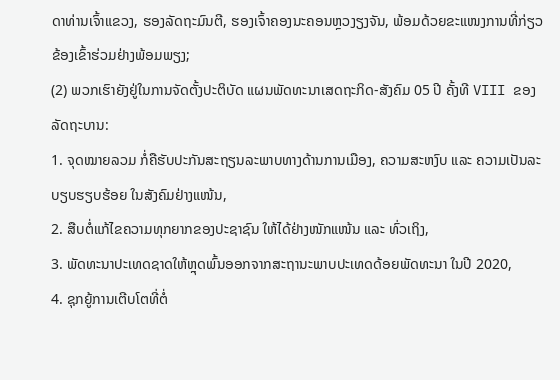ດາທ່ານເຈົ້າແຂວງ, ຮອງລັດຖະມົນຕີ, ຮອງເຈົ້າຄອງນະຄອນຫຼວງຽງຈັນ, ພ້ອມດ້ວຍຂະແໜງການທີ່ກ່ຽວຂ້ອງເຂົ້າຮ່ວມຢ່າງພ້ອມພຽງ;
(2) ພວກເຮົາຍັງຢູ່ໃນການຈັດຕັ້ງປະຕິບັດ ແຜນພັດທະນາເສດຖະກິດ-ສັງຄົມ 05 ປີ ຄັ້ງທີ VIII ຂອງລັດຖະບານ:
1. ຈຸດໝາຍລວມ ກໍ່ຄືຮັບປະກັນສະຖຽນລະພາບທາງດ້ານການເມືອງ, ຄວາມສະຫງົບ ແລະ ຄວາມເປັນລະບຽບຮຽບຮ້ອຍ ໃນສັງຄົມຢ່າງແໜ້ນ,
2. ສືບຕໍ່ແກ້ໄຂຄວາມທຸກຍາກຂອງປະຊາຊົນ ໃຫ້ໄດ້ຢ່າງໜັກແໜ້ນ ແລະ ທົ່ວເຖິງ,
3. ພັດທະນາປະເທດຊາດໃຫ້ຫຼຸດພົ້ນອອກຈາກສະຖານະພາບປະເທດດ້ອຍພັດທະນາ ໃນປີ 2020,
4. ຊຸກຍູ້ການເຕີບໂຕທີ່ຕໍ່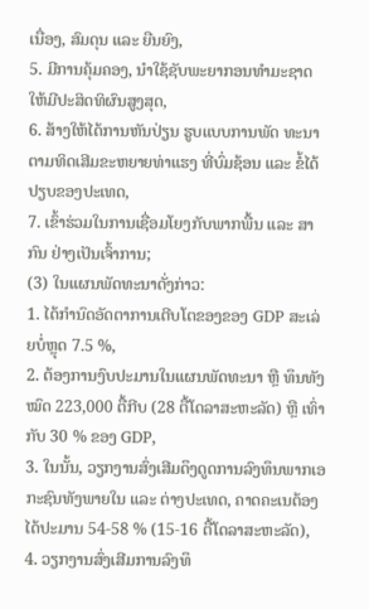ເນື່ອງ, ສົມດຸນ ແລະ ຍືນຍົງ,
5. ມີການຄຸ້ມຄອງ, ນໍາໃຊ້ຊັບພະຍາກອນທໍາມະຊາດ ໃຫ້ມີປະສິດທິຜົນສູງສຸດ,
6. ສ້າງໃຫ້ໄດ້ການຫັນປ່ຽນ ຮູບແບບການພັດ ທະນາຕາມທິດເສີມຂະຫຍາຍທ່າແຮງ ທີ່ບົ່ມຊ້ອນ ແລະ ຂໍ້ໄດ້ປຽບຂອງປະເທດ,
7. ເຂົ້າຮ່ວມໃນການເຊື່ອມໂຍງກັບພາກພື້ນ ແລະ ສາກົນ ຢ່າງເປັນເຈົ້າການ;
(3) ໃນແຜນພັດທະນາດັ່ງກ່າວ:
1. ໄດ້ກຳນົດອັດຕາການເຕີບໂຕຂອງຂອງ GDP ສະເລ່ຍບໍ່ຫຼຸດ 7.5 %,
2. ຕ້ອງການງົບປະມານໃນແຜນພັດທະນາ ຫຼື ທຶນທັງໝົດ 223,000 ຕື້ກີບ (28 ຕື້ໂດລາສະຫະລັດ) ຫຼື ເທົ່າກັບ 30 % ຂອງ GDP,
3. ໃນນັ້ນ, ວຽກງານສົ່ງເສີມດຶງດູດການລົງທຶນພາກເອກະຊົນທັງພາຍໃນ ແລະ ຕ່າງປະເທດ, ຄາດຄະເນຕ້ອງໄດ້ປະມານ 54-58 % (15-16 ຕື້ໂດລາສະຫະລັດ),
4. ວຽກງານສົ່ງເສີມການລົງທຶ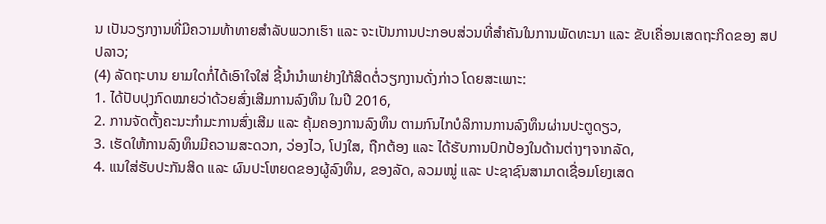ນ ເປັນວຽກງານທີ່ມີຄວາມທ້າທາຍສໍາລັບພວກເຮົາ ແລະ ຈະເປັນການປະກອບສ່ວນທີ່ສໍາຄັນໃນການພັດທະນາ ແລະ ຂັບເຄື່ອນເສດຖະກິດຂອງ ສປປລາວ;
(4) ລັດຖະບານ ຍາມໃດກໍ່ໄດ້ເອົາໃຈໃສ່ ຊີ້ນໍານໍາພາຢ່າງໃກ້ສິດຕໍ່ວຽກງານດັ່ງກ່າວ ໂດຍສະເພາະ:
1. ໄດ້ປັບປຸງກົດໝາຍວ່າດ້ວຍສົ່ງເສີມການລົງທຶນ ໃນປີ 2016,
2. ການຈັດຕັ້ງຄະນະກຳມະການສົ່ງເສີມ ແລະ ຄຸ້ມຄອງການລົງທຶນ ຕາມກົນໄກບໍລິການການລົງທຶນຜ່ານປະຕູດຽວ,
3. ເຮັດໃຫ້ການລົງທຶນມີຄວາມສະດວກ, ວ່ອງໄວ, ໂປງໃສ, ຖືກຕ້ອງ ແລະ ໄດ້ຮັບການປົກປ້ອງໃນດ້ານຕ່າງໆຈາກລັດ,
4. ແນໃສ່ຮັບປະກັນສິດ ແລະ ຜົນປະໂຫຍດຂອງຜູ້ລົງທຶນ, ຂອງລັດ, ລວມໝູ່ ແລະ ປະຊາຊົນສາມາດເຊື່ອມໂຍງເສດ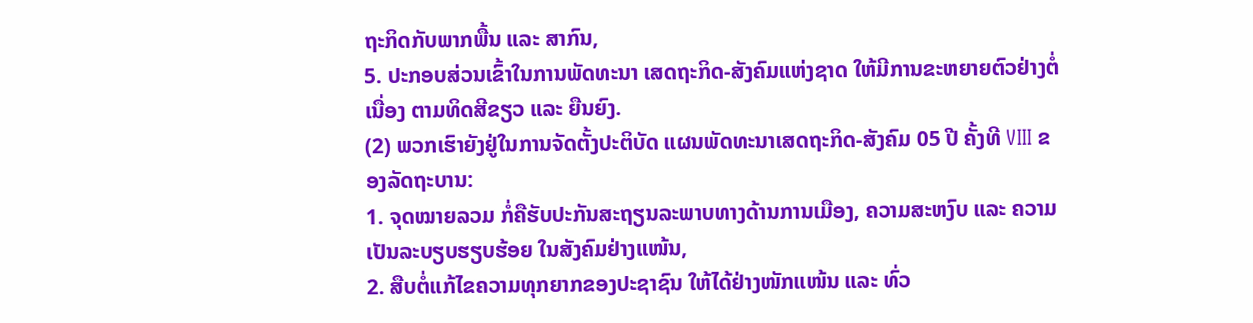ຖະກິດກັບພາກພື້ນ ແລະ ສາກົນ,
5. ປະກອບສ່ວນເຂົ້າໃນການພັດທະນາ ເສດຖະກິດ-ສັງຄົມແຫ່ງຊາດ ໃຫ້ມີການຂະຫຍາຍຕົວຢ່າງຕໍ່ເນື່ອງ ຕາມທິດສີຂຽວ ແລະ ຍືນຍົງ.
(2) ພວກເຮົາຍັງຢູ່ໃນການຈັດຕັ້ງປະຕິບັດ ແຜນພັດທະນາເສດຖະກິດ-ສັງຄົມ 05 ປີ ຄັ້ງທີ VIII ຂອງລັດຖະບານ:
1. ຈຸດໝາຍລວມ ກໍ່ຄືຮັບປະກັນສະຖຽນລະພາບທາງດ້ານການເມືອງ, ຄວາມສະຫງົບ ແລະ ຄວາມເປັນລະບຽບຮຽບຮ້ອຍ ໃນສັງຄົມຢ່າງແໜ້ນ,
2. ສືບຕໍ່ແກ້ໄຂຄວາມທຸກຍາກຂອງປະຊາຊົນ ໃຫ້ໄດ້ຢ່າງໜັກແໜ້ນ ແລະ ທົ່ວ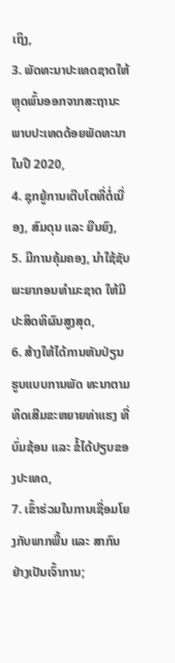ເຖິງ,
3. ພັດທະນາປະເທດຊາດໃຫ້ຫຼຸດພົ້ນອອກຈາກສະຖານະພາບປະເທດດ້ອຍພັດທະນາ ໃນປີ 2020,
4. ຊຸກຍູ້ການເຕີບໂຕທີ່ຕໍ່ເນື່ອງ, ສົມດຸນ ແລະ ຍືນຍົງ,
5. ມີການຄຸ້ມຄອງ, ນໍາໃຊ້ຊັບພະຍາກອນທໍາມະຊາດ ໃຫ້ມີປະສິດທິຜົນສູງສຸດ,
6. ສ້າງໃຫ້ໄດ້ການຫັນປ່ຽນ ຮູບແບບການພັດ ທະນາຕາມທິດເສີມຂະຫຍາຍທ່າແຮງ ທີ່ບົ່ມຊ້ອນ ແລະ ຂໍ້ໄດ້ປຽບຂອງປະເທດ,
7. ເຂົ້າຮ່ວມໃນການເຊື່ອມໂຍງກັບພາກພື້ນ ແລະ ສາກົນ ຢ່າງເປັນເຈົ້າການ;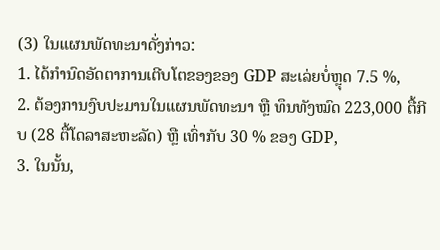(3) ໃນແຜນພັດທະນາດັ່ງກ່າວ:
1. ໄດ້ກຳນົດອັດຕາການເຕີບໂຕຂອງຂອງ GDP ສະເລ່ຍບໍ່ຫຼຸດ 7.5 %,
2. ຕ້ອງການງົບປະມານໃນແຜນພັດທະນາ ຫຼື ທຶນທັງໝົດ 223,000 ຕື້ກີບ (28 ຕື້ໂດລາສະຫະລັດ) ຫຼື ເທົ່າກັບ 30 % ຂອງ GDP,
3. ໃນນັ້ນ,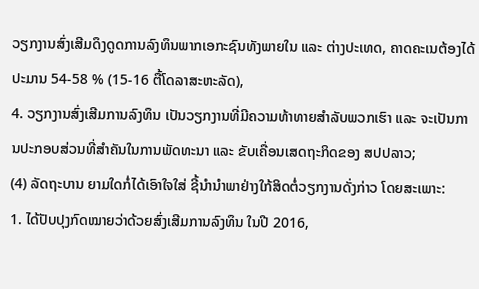ວຽກງານສົ່ງເສີມດຶງດູດການລົງທຶນພາກເອກະຊົນທັງພາຍໃນ ແລະ ຕ່າງປະເທດ, ຄາດຄະເນຕ້ອງໄດ້ປະມານ 54-58 % (15-16 ຕື້ໂດລາສະຫະລັດ),
4. ວຽກງານສົ່ງເສີມການລົງທຶນ ເປັນວຽກງານທີ່ມີຄວາມທ້າທາຍສໍາລັບພວກເຮົາ ແລະ ຈະເປັນການປະກອບສ່ວນທີ່ສໍາຄັນໃນການພັດທະນາ ແລະ ຂັບເຄື່ອນເສດຖະກິດຂອງ ສປປລາວ;
(4) ລັດຖະບານ ຍາມໃດກໍ່ໄດ້ເອົາໃຈໃສ່ ຊີ້ນໍານໍາພາຢ່າງໃກ້ສິດຕໍ່ວຽກງານດັ່ງກ່າວ ໂດຍສະເພາະ:
1. ໄດ້ປັບປຸງກົດໝາຍວ່າດ້ວຍສົ່ງເສີມການລົງທຶນ ໃນປີ 2016,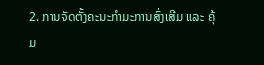2. ການຈັດຕັ້ງຄະນະກຳມະການສົ່ງເສີມ ແລະ ຄຸ້ມ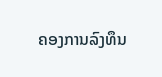ຄອງການລົງທຶນ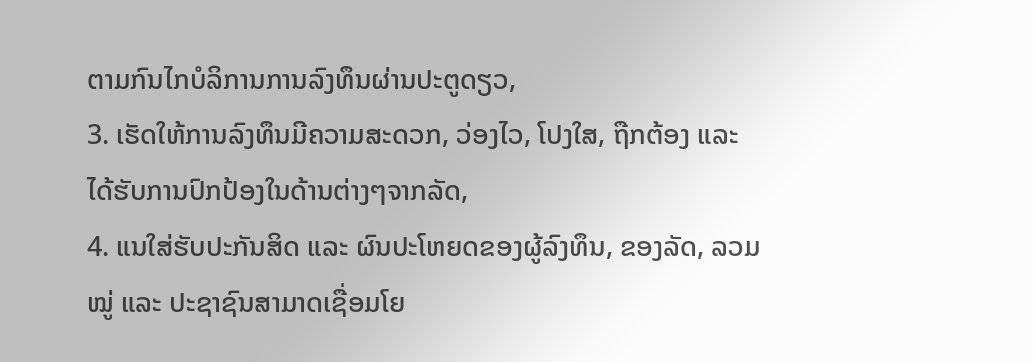ຕາມກົນໄກບໍລິການການລົງທຶນຜ່ານປະຕູດຽວ,
3. ເຮັດໃຫ້ການລົງທຶນມີຄວາມສະດວກ, ວ່ອງໄວ, ໂປງໃສ, ຖືກຕ້ອງ ແລະ ໄດ້ຮັບການປົກປ້ອງໃນດ້ານຕ່າງໆຈາກລັດ,
4. ແນໃສ່ຮັບປະກັນສິດ ແລະ ຜົນປະໂຫຍດຂອງຜູ້ລົງທຶນ, ຂອງລັດ, ລວມໝູ່ ແລະ ປະຊາຊົນສາມາດເຊື່ອມໂຍ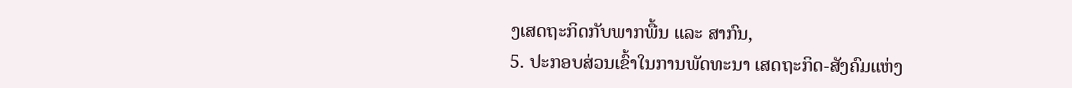ງເສດຖະກິດກັບພາກພື້ນ ແລະ ສາກົນ,
5. ປະກອບສ່ວນເຂົ້າໃນການພັດທະນາ ເສດຖະກິດ-ສັງຄົມແຫ່ງ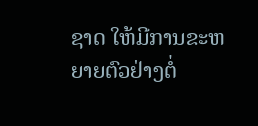ຊາດ ໃຫ້ມີການຂະຫຍາຍຕົວຢ່າງຕໍ່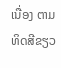ເນື່ອງ ຕາມທິດສີຂຽວ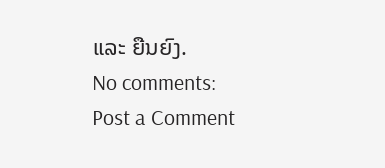ແລະ ຍືນຍົງ.
No comments:
Post a Comment